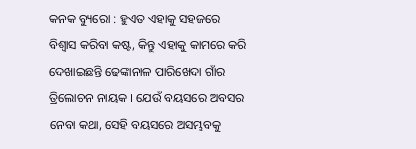କନକ ବ୍ୟୁରୋ : ହୁଏତ ଏହାକୁ ସହଜରେ ବିଶ୍ୱାସ କରିବା କଷ୍ଟ, କିନ୍ତୁ ଏହାକୁ କାମରେ କରି ଦେଖାଇଛନ୍ତି ଢେଙ୍କାନାଳ ପାରିଖେଦା ଗାଁର ତ୍ରିଲୋଚନ ନାୟକ । ଯେଉଁ ବୟସରେ ଅବସର ନେବା କଥା, ସେହି ବୟସରେ ଅସମ୍ଭବକୁ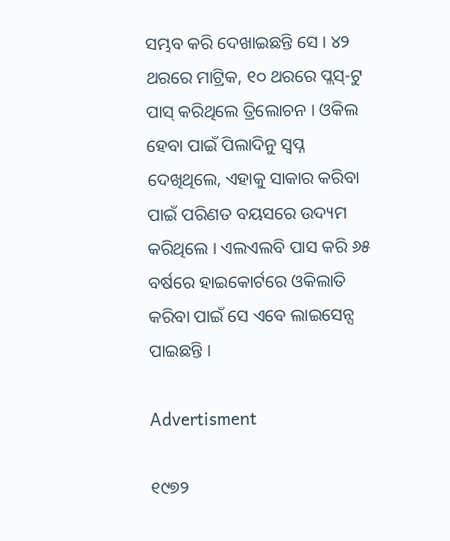ସମ୍ଭବ କରି ଦେଖାଇଛନ୍ତି ସେ । ୪୨ ଥରରେ ମାଟ୍ରିକ, ୧୦ ଥରରେ ପ୍ଲସ୍-ଟୁ ପାସ୍ କରିଥିଲେ ତ୍ରିଲୋଚନ । ଓକିଲ ହେବା ପାଇଁ ପିଲାଦିନୁ ସ୍ୱପ୍ନ ଦେଖିଥିଲେ, ଏହାକୁ ସାକାର କରିବା ପାଇଁ ପରିଣତ ବୟସରେ ଉଦ୍ୟମ କରିଥିଲେ । ଏଲଏଲବି ପାସ କରି ୬୫ ବର୍ଷରେ ହାଇକୋର୍ଟରେ ଓକିଲାତି କରିବା ପାଇଁ ସେ ଏବେ ଲାଇସେନ୍ସ ପାଇଛନ୍ତି ।

Advertisment

୧୯୭୨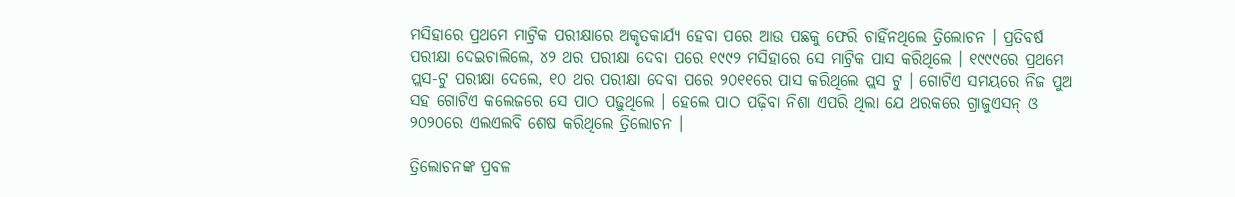ମସିହାରେ ପ୍ରଥମେ ମାଟ୍ରିକ ପରୀକ୍ଷାରେ ଅକୃତକାର୍ଯ୍ୟ ହେବା ପରେ ଆଉ ପଛକୁ ଫେରି ଚାହିଁନଥିଲେ ତ୍ରିଲୋଚନ । ପ୍ରତିବର୍ଷ ପରୀକ୍ଷା ଦେଇଚାଲିଲେ, ୪୨ ଥର ପରୀକ୍ଷା ଦେବା ପରେ ୧୯୯୨ ମସିହାରେ ସେ ମାଟ୍ରିକ ପାସ କରିଥିଲେ । ୧୯୯୯ରେ ପ୍ରଥମେ ପ୍ଲସ-ଟୁ ପରୀକ୍ଷା ଦେଲେ, ୧୦ ଥର ପରୀକ୍ଷା ଦେବା ପରେ ୨୦୧୧ରେ ପାସ କରିଥିଲେ ପ୍ଲସ ଟୁ । ଗୋଟିଏ ସମୟରେ ନିଜ ପୁଅ ସହ ଗୋଟିଏ କଲେଜରେ ସେ ପାଠ ପଢ଼ୁଥିଲେ । ହେଲେ ପାଠ ପଢ଼ିବା ନିଶା ଏପରି ଥିଲା ଯେ ଥରକରେ ଗ୍ରାଜୁଏସନ୍ ଓ ୨୦୨୦ରେ ଏଲଏଲବି ଶେଷ କରିଥିଲେ ତ୍ରିଲୋଚନ ।

ତ୍ରିଲୋଚନଙ୍କ ପ୍ରବଳ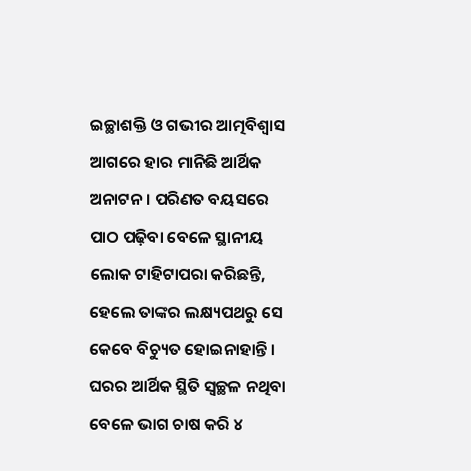ଇଚ୍ଛାଶକ୍ତି ଓ ଗଭୀର ଆତ୍ମବିଶ୍ୱାସ ଆଗରେ ହାର ମାନିଛି ଆର୍ଥିକ ଅନାଟନ । ପରିଣତ ବୟସରେ ପାଠ ପଢ଼ିବା ବେଳେ ସ୍ଥାନୀୟ ଲୋକ ଟାହିଟାପରା କରିଛନ୍ତି, ହେଲେ ତାଙ୍କର ଲକ୍ଷ୍ୟପଥରୁ ସେ କେବେ ବିଚ୍ୟୁତ ହୋଇନାହାନ୍ତି । ଘରର ଆର୍ଥିକ ସ୍ଥିତି ସ୍ୱଚ୍ଛଳ ନଥିବା ବେଳେ ଭାଗ ଚାଷ କରି ୪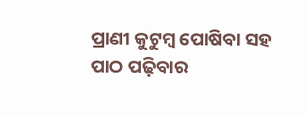ପ୍ରାଣୀ କୁଟୁମ୍ବ ପୋଷିବା ସହ ପାଠ ପଢ଼ିବାର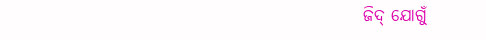ଜିଦ୍ ଯୋଗୁଁ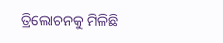ତ୍ରିଲୋଚନକୁ ମିଳିଛି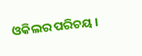ଓକିଲର ପରିଚୟ ।